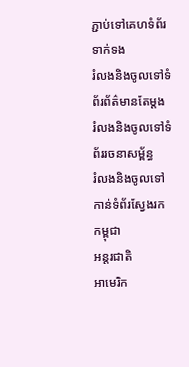ភ្ជាប់ទៅគេហទំព័រទាក់ទង
រំលងនិងចូលទៅទំព័រព័ត៌មានតែម្តង
រំលងនិងចូលទៅទំព័ររចនាសម្ព័ន្ធ
រំលងនិងចូលទៅកាន់ទំព័រស្វែងរក
កម្ពុជា
អន្តរជាតិ
អាមេរិក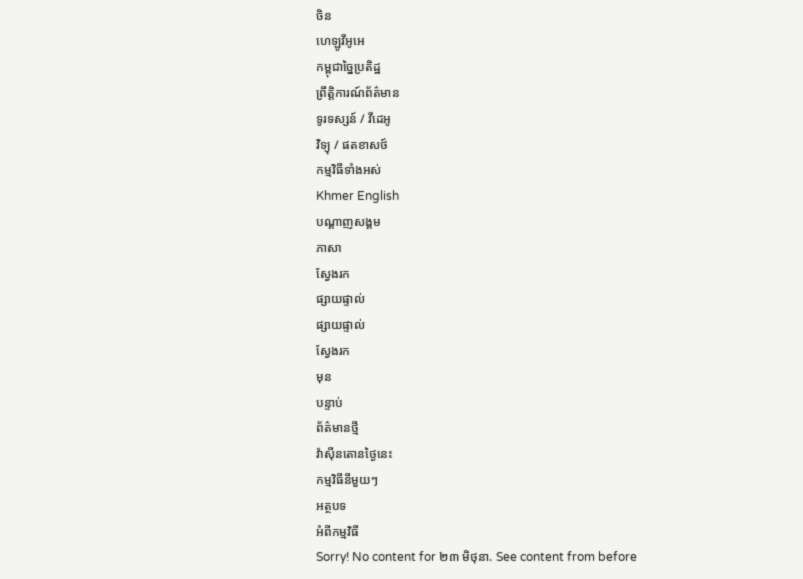ចិន
ហេឡូវីអូអេ
កម្ពុជាច្នៃប្រតិដ្ឋ
ព្រឹត្តិការណ៍ព័ត៌មាន
ទូរទស្សន៍ / វីដេអូ
វិទ្យុ / ផតខាសថ៍
កម្មវិធីទាំងអស់
Khmer English
បណ្តាញសង្គម
ភាសា
ស្វែងរក
ផ្សាយផ្ទាល់
ផ្សាយផ្ទាល់
ស្វែងរក
មុន
បន្ទាប់
ព័ត៌មានថ្មី
វ៉ាស៊ីនតោនថ្ងៃនេះ
កម្មវិធីនីមួយៗ
អត្ថបទ
អំពីកម្មវិធី
Sorry! No content for ២៣ មិថុនា. See content from before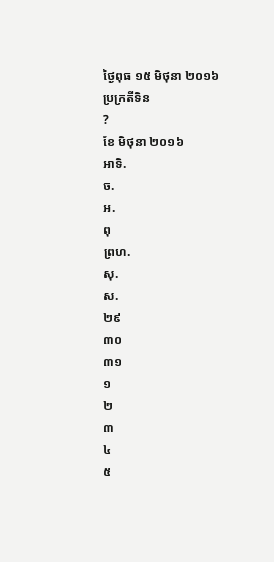ថ្ងៃពុធ ១៥ មិថុនា ២០១៦
ប្រក្រតីទិន
?
ខែ មិថុនា ២០១៦
អាទិ.
ច.
អ.
ពុ
ព្រហ.
សុ.
ស.
២៩
៣០
៣១
១
២
៣
៤
៥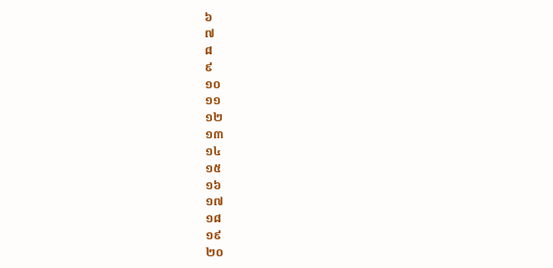៦
៧
៨
៩
១០
១១
១២
១៣
១៤
១៥
១៦
១៧
១៨
១៩
២០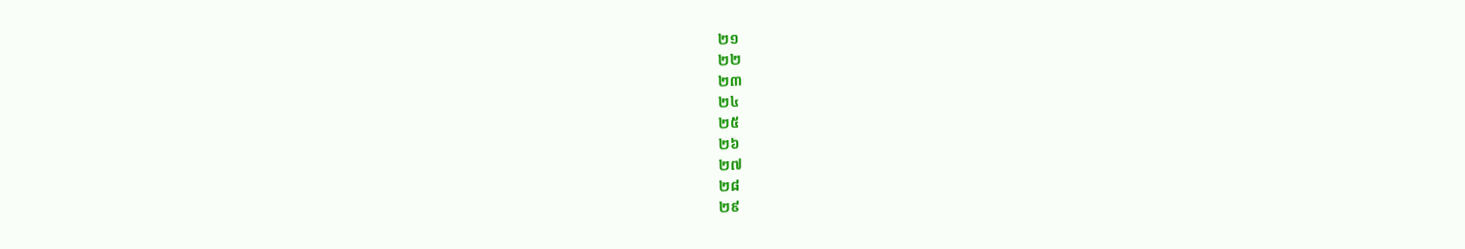២១
២២
២៣
២៤
២៥
២៦
២៧
២៨
២៩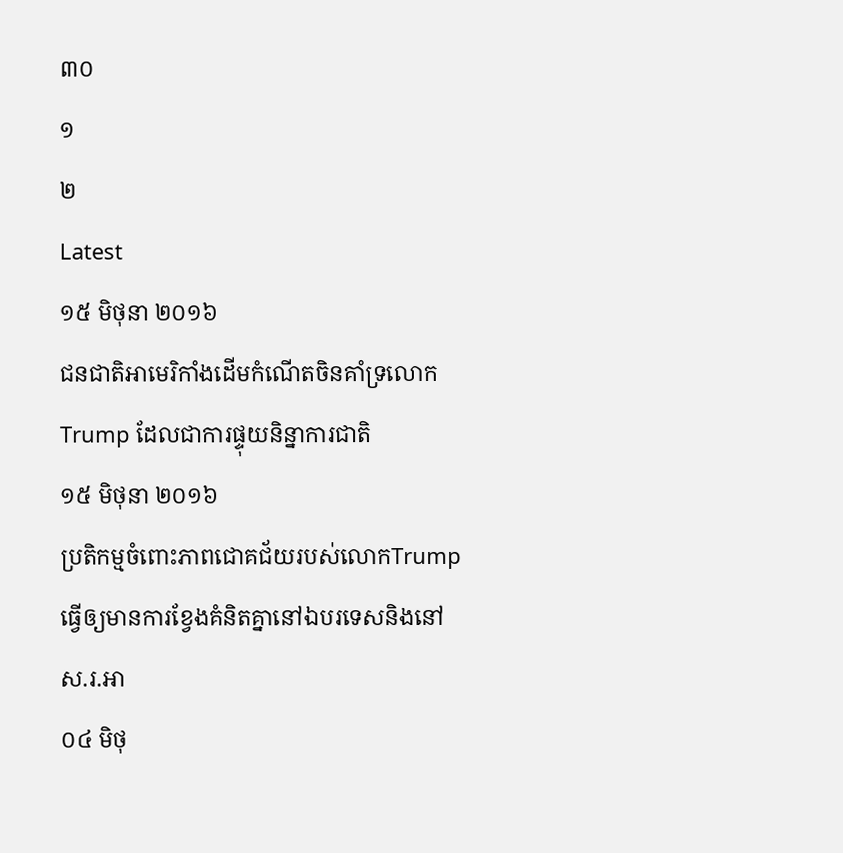៣០
១
២
Latest
១៥ មិថុនា ២០១៦
ជនជាតិអាមេរិកាំងដើមកំណើតចិនគាំទ្រលោក Trump ដែលជាការផ្ទុយនិន្នាការជាតិ
១៥ មិថុនា ២០១៦
ប្រតិកម្មចំពោះភាពជោគជ័យរបស់លោកTrump ធ្វើឲ្យមានការខ្វែងគំនិតគ្នានៅឯបរទេសនិងនៅស.រ.អា
០៤ មិថុ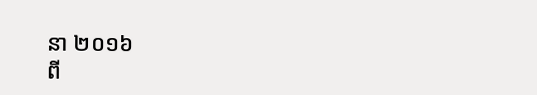នា ២០១៦
ពី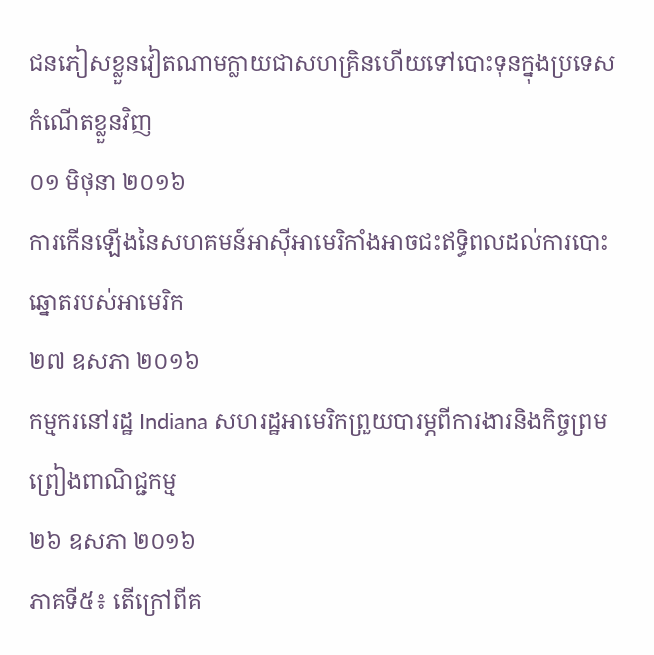ជនភៀសខ្លួនវៀតណាមក្លាយជាសហគ្រិនហើយទៅបោះទុនក្នុងប្រទេសកំណើតខ្លួនវិញ
០១ មិថុនា ២០១៦
ការកើនឡើងនៃសហគមន៍អាស៊ីអាមេរិកាំងអាចជះឥទ្ធិពលដល់ការបោះឆ្នោតរបស់អាមេរិក
២៧ ឧសភា ២០១៦
កម្មករនៅរដ្ឋ Indiana សហរដ្ឋអាមេរិកព្រួយបារម្ភពីការងារនិងកិច្ចព្រមព្រៀងពាណិជ្ជកម្ម
២៦ ឧសភា ២០១៦
ភាគទី៥៖ តើក្រៅពីគ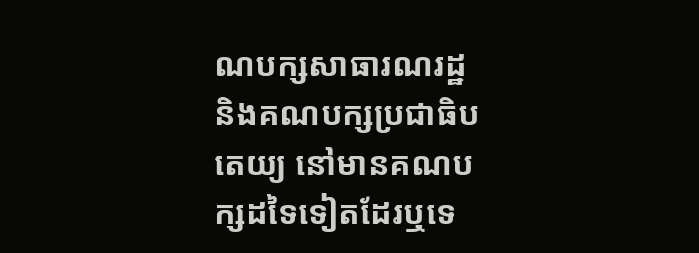ណបក្សសាធារណរដ្ឋ និងគណបក្សប្រជាធិបតេយ្យ នៅមានគណបក្សដទៃទៀតដែរឬទេ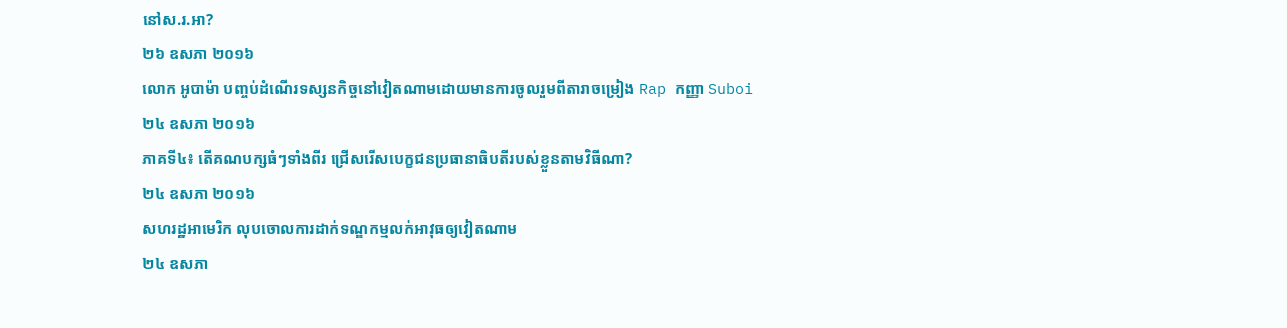នៅស.រ.អា?
២៦ ឧសភា ២០១៦
លោក អូបាម៉ា បញ្ចប់ដំណើរទស្សនកិច្ចនៅវៀតណាមដោយមានការចូលរួមពីតារាចម្រៀង Rap កញ្ញា Suboi
២៤ ឧសភា ២០១៦
ភាគទី៤៖ តើគណបក្សធំៗទាំងពីរ ជ្រើសរើសបេក្ខជនប្រធានាធិបតីរបស់ខ្លួនតាមវិធីណា?
២៤ ឧសភា ២០១៦
សហរដ្ឋអាមេរិក លុបចោលការដាក់ទណ្ឌកម្មលក់អាវុធឲ្យវៀតណាម
២៤ ឧសភា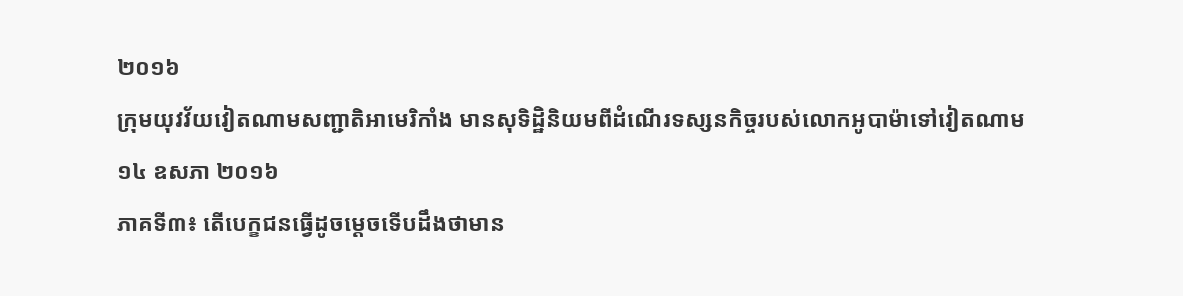២០១៦
ក្រុមយុវវ័យវៀតណាមសញ្ជាតិអាមេរិកាំង មានសុទិដ្ឋិនិយមពីដំណើរទស្សនកិច្ចរបស់លោកអូបាម៉ាទៅវៀតណាម
១៤ ឧសភា ២០១៦
ភាគទី៣៖ តើបេក្ខជនធ្វើដូចម្តេចទើបដឹងថាមាន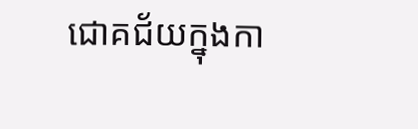ជោគជ័យក្នុងកា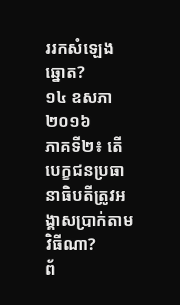ររកសំឡេងឆ្នោត?
១៤ ឧសភា ២០១៦
ភាគទី២៖ តើបេក្ខជនប្រធានាធិបតីត្រូវអង្គាសប្រាក់តាមវិធីណា?
ព័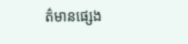ត៌មានផ្សេង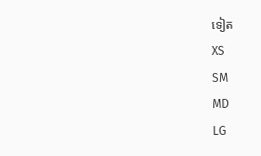ទៀត
XS
SM
MD
LG